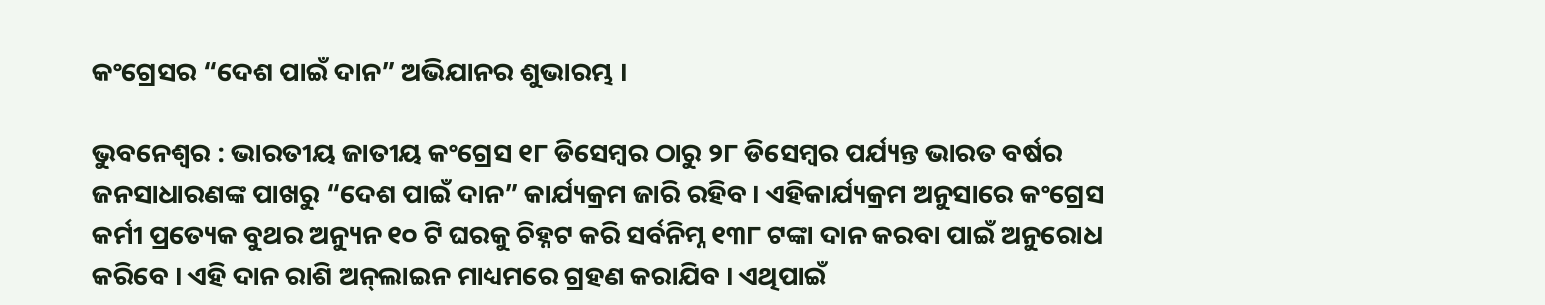କଂଗ୍ରେସର “ଦେଶ ପାଇଁ ଦାନ” ଅଭିଯାନର ଶୁଭାରମ୍ଭ ।

ଭୁବନେଶ୍ୱର : ଭାରତୀୟ ଜାତୀୟ କଂଗ୍ରେସ ୧୮ ଡିସେମ୍ବର ଠାରୁ ୨୮ ଡିସେମ୍ବର ପର୍ଯ୍ୟନ୍ତ ଭାରତ ବର୍ଷର ଜନସାଧାରଣଙ୍କ ପାଖରୁ “ଦେଶ ପାଇଁ ଦାନ” କାର୍ଯ୍ୟକ୍ରମ ଜାରି ରହିବ । ଏହିକାର୍ଯ୍ୟକ୍ରମ ଅନୁସାରେ କଂଗ୍ରେସ କର୍ମୀ ପ୍ରତ୍ୟେକ ବୁଥର ଅନ୍ୟୁନ ୧୦ ଟି ଘରକୁ ଚିହ୍ନଟ କରି ସର୍ବନିମ୍ନ ୧୩୮ ଟଙ୍କା ଦାନ କରବା ପାଇଁ ଅନୁରୋଧ କରିବେ । ଏହି ଦାନ ରାଶି ଅନ୍‌ଲାଇନ ମାଧ୍ୟମରେ ଗ୍ରହଣ କରାଯିବ । ଏଥିପାଇଁ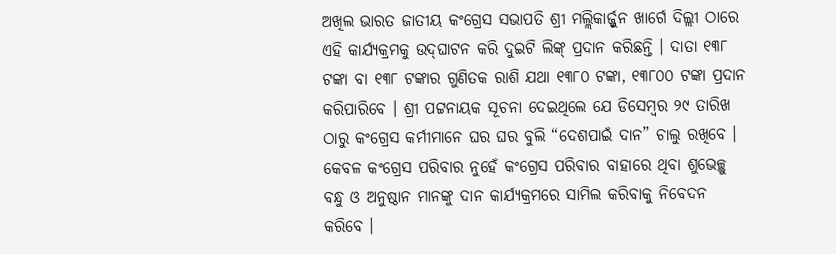ଅଖିଲ ଭାରତ ଜାତୀୟ କଂଗ୍ରେସ ସଭାପତି ଶ୍ରୀ ମଲ୍ଲିକାର୍ଜ୍ଜୁନ ଖାର୍ଗେ ଦିଲ୍ଲୀ ଠାରେ ଏହି କାର୍ଯ୍ୟକ୍ରମକୁ ଉଦ୍‌ଘାଟନ କରି ଦୁଇଟି ଲିଙ୍କ୍ ପ୍ରଦାନ କରିଛନ୍ତି । ଦାତା ୧୩୮ ଟଙ୍କା ବା ୧୩୮ ଟଙ୍କାର ଗୁଣିତକ ରାଶି ଯଥା ୧୩୮୦ ଟଙ୍କା, ୧୩୮୦୦ ଟଙ୍କା ପ୍ରଦାନ କରିପାରିବେ । ଶ୍ରୀ ପଟ୍ଟନାୟକ ସୂଚନା ଦେଇଥିଲେ ଯେ ଡିସେମ୍ବର ୨୯ ତାରିଖ ଠାରୁ କଂଗ୍ରେସ କର୍ମୀମାନେ ଘର ଘର ବୁଲି “ଦେଶପାଇଁ ଦାନ” ଚାଲୁ ରଖିବେ । କେବଳ କଂଗ୍ରେସ ପରିବାର ନୁହେଁ କଂଗ୍ରେସ ପରିବାର ବାହାରେ ଥିବା ଶୁଭେଚ୍ଛୁ ବନ୍ଧୁ ଓ ଅନୁଷ୍ଠାନ ମାନଙ୍କୁ ଦାନ କାର୍ଯ୍ୟକ୍ରମରେ ସାମିଲ କରିବାକୁ ନିବେଦନ କରିବେ ।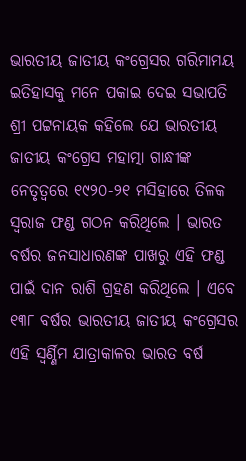ଭାରତୀୟ ଜାତୀୟ କଂଗ୍ରେସର ଗରିମାମୟ ଇତିହାସକୁ ମନେ ପକାଇ ଦେଇ ସଭାପତି ଶ୍ରୀ ପଟ୍ଟନାୟକ କହିଲେ ଯେ ଭାରତୀୟ ଜାତୀୟ କଂଗ୍ରେସ ମହାତ୍ମା ଗାନ୍ଧୀଙ୍କ ନେତୃତ୍ୱରେ ୧୯୨୦-୨୧ ମସିହାରେ ତିଳକ ସ୍ୱରାଜ ଫଣ୍ଡ ଗଠନ କରିଥିଲେ । ଭାରତ ବର୍ଷର ଜନସାଧାରଣଙ୍କ ପାଖରୁ ଏହି ଫଣ୍ଡ ପାଇଁ ଦାନ ରାଶି ଗ୍ରହଣ କରିଥିଲେ । ଏବେ ୧୩୮ ବର୍ଷର ଭାରତୀୟ ଜାତୀୟ କଂଗ୍ରେସର ଏହି ସ୍ୱର୍ଣ୍ଣିମ ଯାତ୍ରାକାଳର ଭାରତ ବର୍ଷ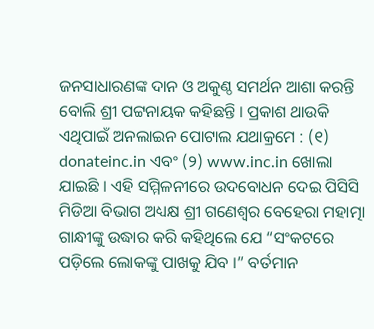ଜନସାଧାରଣଙ୍କ ଦାନ ଓ ଅକୁଣ୍ଠ ସମର୍ଥନ ଆଶା କରନ୍ତି ବୋଲି ଶ୍ରୀ ପଟ୍ଟନାୟକ କହିଛନ୍ତି । ପ୍ରକାଶ ଥାଉକି ଏଥିପାଇଁ ଅନଲାଇନ ପୋଟାଲ ଯଥାକ୍ରମେ : (୧) donateinc.in ଏବଂ (୨) www.inc.in ଖୋଲା ଯାଇଛି । ଏହି ସମ୍ମିଳନୀରେ ଉଦବୋଧନ ଦେଇ ପିସିସି ମିଡିଆ ବିଭାଗ ଅଧ୍ୟକ୍ଷ ଶ୍ରୀ ଗଣେଶ୍ୱର ବେହେରା ମହାତ୍ମା ଗାନ୍ଧୀଙ୍କୁ ଉଦ୍ଧାର କରି କହିଥିଲେ ଯେ “ସଂକଟରେ ପଡ଼ିଲେ ଲୋକଙ୍କୁ ପାଖକୁ ଯିବ ।” ବର୍ତମାନ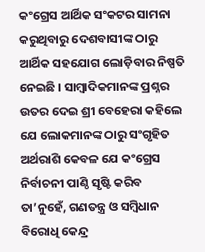କଂଗ୍ରେସ ଆର୍ଥିକ ସଂକଟର ସାମନା କରୁଥିବାରୁ ଦେଶବାସୀଙ୍କ ଠାରୁ ଆର୍ଥିକ ସହଯୋଗ ଲୋଡ଼ିବାର ନିଷ୍ପତି ନେଇଛି । ସାମ୍ବାଦିକମାନଙ୍କ ପ୍ରଶ୍ନର ଉତର ଦେଇ ଶ୍ରୀ ବେହେରା କହିଲେ ଯେ ଲୋକମାନଙ୍କ ଠାରୁ ସଂଗୃହିତ ଅର୍ଥରାଶି କେବଳ ଯେ କଂଗ୍ରେସ ନିର୍ବାଚନୀ ପାଣ୍ଠି ସୃଷ୍ଟି କରିବ ତା’ନୁହେଁ, ଗଣତନ୍ତ୍ର ଓ ସମ୍ବିଧାନ ବିରୋଧି କେନ୍ଦ୍ର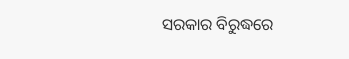ସରକାର ବିରୁଦ୍ଧରେ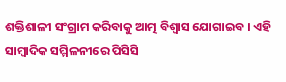ଶକ୍ତିଶାଳୀ ସଂଗ୍ରାମ କରିବାକୁ ଆତ୍ମ ବିଶ୍ୱାସ ଯୋଗାଇବ । ଏହି ସାମ୍ବାଦିକ ସମ୍ମିଳନୀରେ ପିସିସି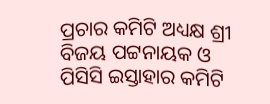ପ୍ରଚାର କମିଟି ଅଧ୍ୟକ୍ଷ ଶ୍ରୀ ବିଜୟ ପଟ୍ଟନାୟକ ଓ ପିସିସି ଇସ୍ତାହାର କମିଟି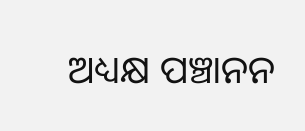ଅଧ୍ୟକ୍ଷ ପଞ୍ଚାନନ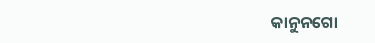କାନୁନଗୋ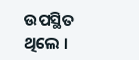ଉପସ୍ଥିତ ଥିଲେ ।